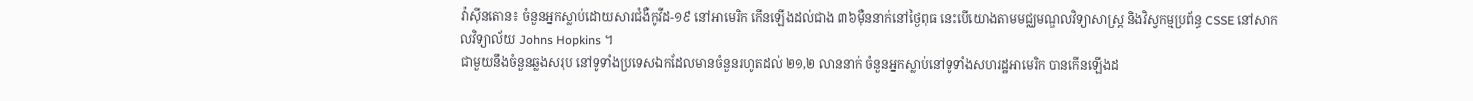វ៉ាស៊ីនតោន៖ ចំនួនអ្នកស្លាប់ដោយសារជំងឺកូវីដ-១៩ នៅអាមេរិក កើនឡើងដល់ជាង ៣៦ម៉ឺននាក់នៅថ្ងៃពុធ នេះបើយោងតាមមជ្ឈមណ្ឌលវិទ្យាសាស្ត្រ និងវិស្វកម្មប្រព័ន្ធ CSSE នៅសាកលវិទ្យាល័យ Johns Hopkins ។
ជាមួយនឹងចំនួនឆ្លងសរុប នៅទូទាំងប្រទេសឯកដែលមានចំនួនរហូតដល់ ២១,២ លាននាក់ ចំនួនអ្នកស្លាប់នៅទូទាំងសហរដ្ឋអាមេរិក បានកើនឡើងដ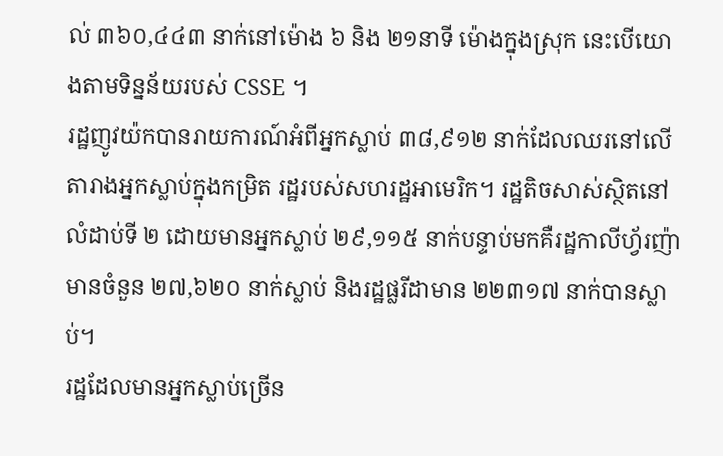ល់ ៣៦០,៤៤៣ នាក់នៅម៉ោង ៦ និង ២១នាទី ម៉ោងក្នុងស្រុក នេះបើយោងតាមទិន្នន័យរបស់ CSSE ។
រដ្ឋញូវយ៉កបានរាយការណ៍អំពីអ្នកស្លាប់ ៣៨,៩១២ នាក់ដែលឈរនៅលើតារាងអ្នកស្លាប់ក្នុងកម្រិត រដ្ឋរបស់សហរដ្ឋអាមេរិក។ រដ្ឋតិចសាស់ស្ថិតនៅលំដាប់ទី ២ ដោយមានអ្នកស្លាប់ ២៩,១១៥ នាក់បន្ទាប់មកគឺរដ្ឋកាលីហ្វ័រញ៉ាមានចំនួន ២៧,៦២០ នាក់ស្លាប់ និងរដ្ឋផ្លរីដាមាន ២២៣១៧ នាក់បានស្លាប់។
រដ្ឋដែលមានអ្នកស្លាប់ច្រើន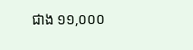ជាង ១១,០០០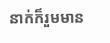នាក់ក៏រួមមាន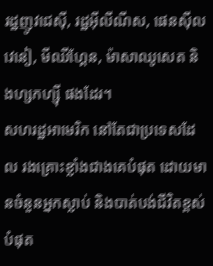រដ្ឋញូវជេស៊ី, រដ្ឋអ៊ីលីណីស, ផេនស៊ីលវេនៀ, មីឈីហ្គែន, ម៉ាសាឈូសេត និងហ្សកហ្ស៊ី ផងដែរ។
សហរដ្ឋអាមេរិក នៅតែជាប្រទេសដែល រងគ្រោះខ្លាំងជាងគេបំផុត ដោយមានចំនួនអ្នកស្លាប់ និងបាត់បង់ជីវិតខ្ពស់បំផុត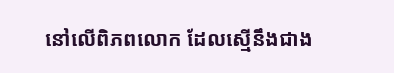នៅលើពិភពលោក ដែលស្មើនឹងជាង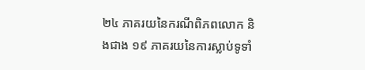២៤ ភាគរយនៃករណីពិភពលោក និងជាង ១៩ ភាគរយនៃការស្លាប់ទូទាំ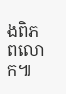ងពិភពលោក៕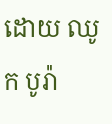ដោយ ឈូក បូរ៉ា